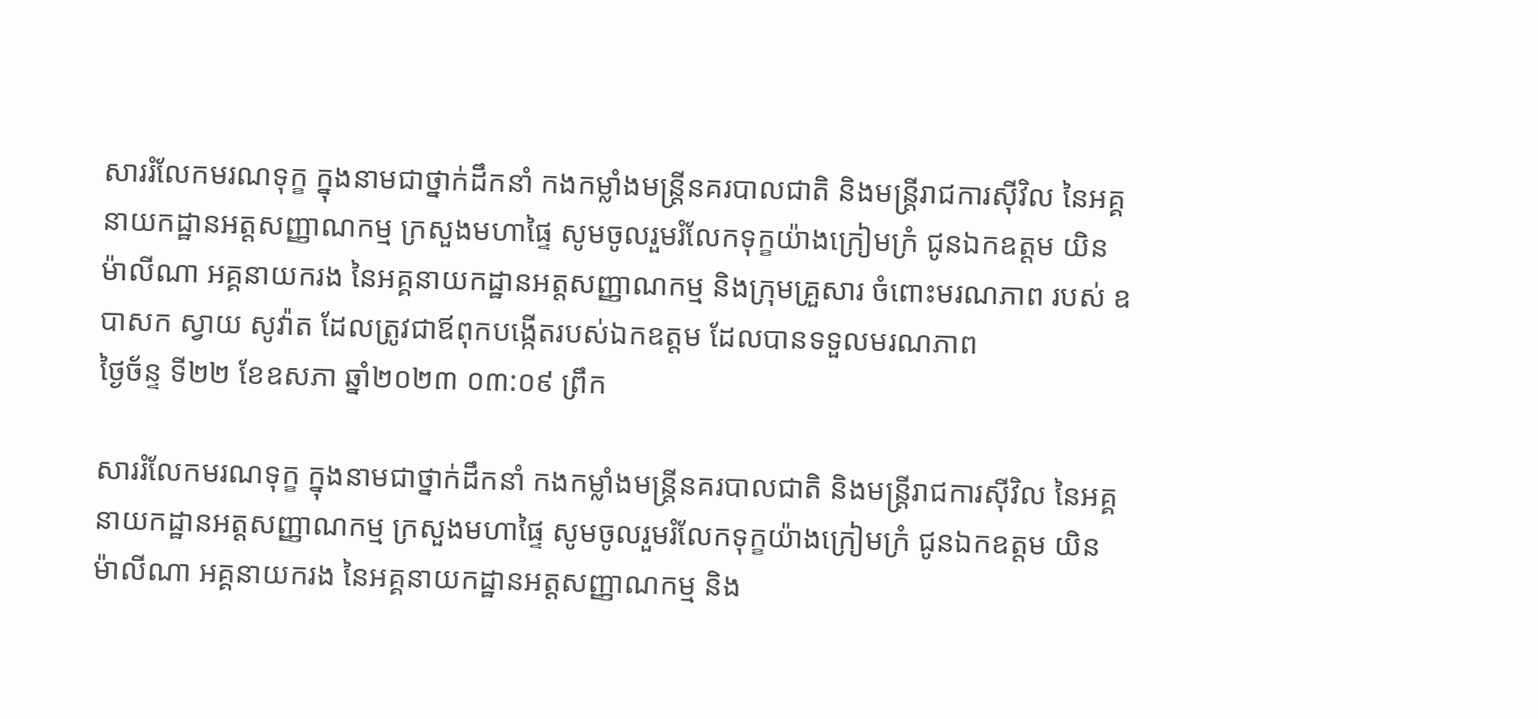សាររំលែកមរណទុក្ខ ក្នុងនាមជាថ្នាក់ដឹកនាំ កងកម្លាំងមន្រ្តីនគរបាលជាតិ និងមន្រ្តីរាជការស៊ីវិល នៃអគ្គនាយកដ្ឋានអត្តសញ្ញាណកម្ម ក្រសួងមហាផ្ទៃ សូមចូលរួមរំលែកទុក្ខយ៉ាងក្រៀមក្រំ ជូនឯកឧត្តម យិន ម៉ាលីណា អគ្គនាយករង នៃអគ្គនាយកដ្ឋានអត្តសញ្ញាណកម្ម និងក្រុមគ្រួសារ ចំពោះមរណភាព របស់ ឧបាសក ស្វាយ សូវ៉ាត ដែលត្រូវជាឪពុកបង្កើតរបស់ឯកឧត្តម ដែលបានទទួលមរណភាព
ថ្ងៃច័ន្ទ ទី២២ ខែឧសភា ឆ្នាំ២០២៣ ០៣:០៩ ព្រឹក

សាររំលែកមរណទុក្ខ ក្នុងនាមជាថ្នាក់ដឹកនាំ កងកម្លាំងមន្រ្តីនគរបាលជាតិ និងមន្រ្តីរាជការស៊ីវិល នៃអគ្គនាយកដ្ឋានអត្តសញ្ញាណកម្ម ក្រសួងមហាផ្ទៃ សូមចូលរួមរំលែកទុក្ខយ៉ាងក្រៀមក្រំ ជូនឯកឧត្តម យិន ម៉ាលីណា អគ្គនាយករង នៃអគ្គនាយកដ្ឋានអត្តសញ្ញាណកម្ម និង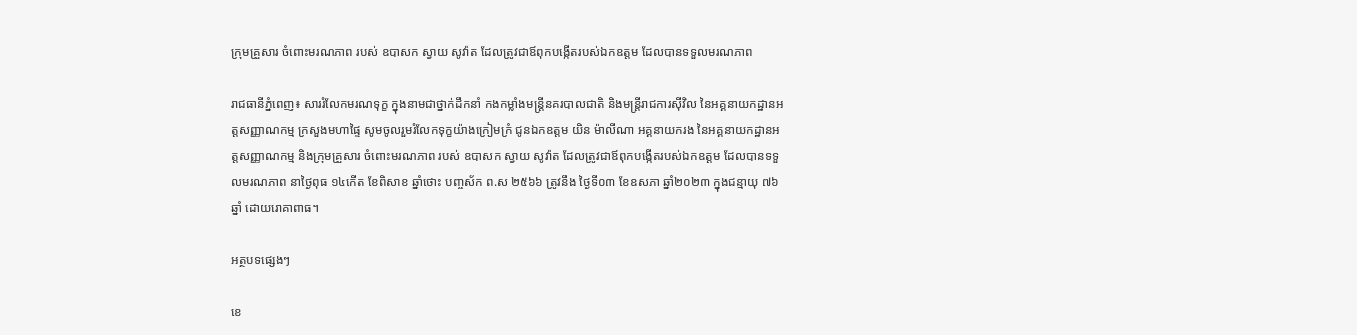ក្រុមគ្រួសារ ចំពោះមរណភាព របស់ ឧបាសក ស្វាយ សូវ៉ាត ដែលត្រូវជាឪពុកបង្កើតរបស់ឯកឧត្តម ដែលបានទទួលមរណភាព

រាជធានីភ្នំពេញ៖ សាររំលែកមរណទុក្ខ ក្នុងនាមជាថ្នាក់ដឹកនាំ កងកម្លាំងមន្រ្តីនគរបាលជាតិ និងមន្រ្តីរាជការស៊ីវិល នៃអគ្គនាយកដ្ឋានអត្តសញ្ញាណកម្ម ក្រសួងមហាផ្ទៃ សូមចូលរួមរំលែកទុក្ខយ៉ាងក្រៀមក្រំ ជូនឯកឧត្តម យិន ម៉ាលីណា អគ្គនាយករង នៃអគ្គនាយកដ្ឋានអត្តសញ្ញាណកម្ម និងក្រុមគ្រួសារ ចំពោះមរណភាព របស់ ឧបាសក ស្វាយ សូវ៉ាត ដែលត្រូវជាឪពុកបង្កើតរបស់ឯកឧត្តម ដែលបានទទួលមរណភាព នាថ្ងៃពុធ ១៤កើត ខែពិសាខ ឆ្នាំថោះ បញ្ចស័ក ព.ស ២៥៦៦ ត្រូវនឹង ថ្ងៃទី០៣ ខែឧសភា ឆ្នាំ២០២៣ ក្នុងជន្មាយុ ៧៦ឆ្នាំ ដោយរោគាពាធ។

អត្ថបទផ្សេងៗ

ខេ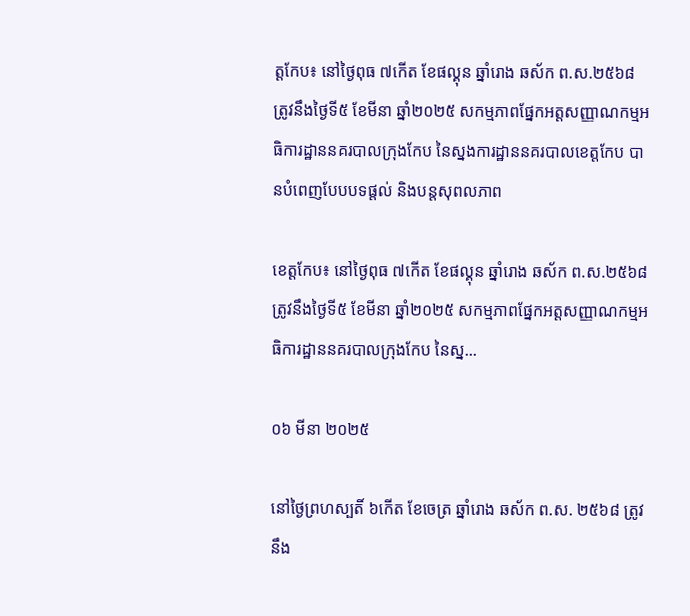ត្តកែប៖ នៅថ្ងៃពុធ ៧កើត ខែផល្គុន ឆ្នាំរោង ឆស័ក ព.ស.២៥៦៨ ត្រូវនឹងថ្ងៃទី៥ ខែមីនា ឆ្នាំ២០២៥ សកម្មភាពផ្នែកអត្តសញ្ញាណកម្មអធិការដ្ឋាននគរបាលក្រុងកែប នៃស្នងការដ្ឋាននគរបាលខេត្តកែប បានបំពេញបែបបទផ្តល់ និងបន្តសុពលភាព

ខេត្តកែប៖ នៅថ្ងៃពុធ ៧កើត ខែផល្គុន ឆ្នាំរោង ឆស័ក ព.ស.២៥៦៨ ត្រូវនឹងថ្ងៃទី៥ ខែមីនា ឆ្នាំ២០២៥ សកម្មភាពផ្នែកអត្តសញ្ញាណកម្មអធិការដ្ឋាននគរបាលក្រុងកែប នៃស្ន...

០៦ មីនា ២០២៥

នៅថ្ងៃព្រហស្បតិ៍ ៦កើត ខែចេត្រ ឆ្នាំរោង ឆស័ក ព.ស. ២៥៦៨ ត្រូវនឹង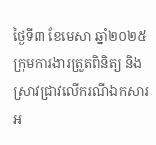ថ្ងៃទី៣ ខែមេសា ឆ្នាំ២០២៥ ក្រុមការងារត្រួតពិនិត្យ និងស្រាវជ្រាវលើករណីឯកសារអ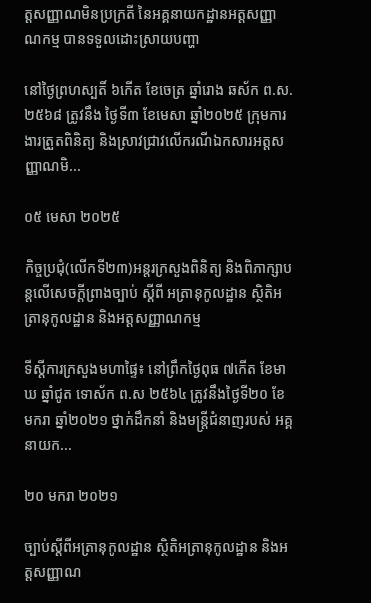ត្តសញ្ញាណមិនប្រក្រតី នៃអគ្គនាយកដ្ឋានអត្តសញ្ញាណកម្ម បានទទួលដោះស្រាយបញ្ហា

នៅថ្ងៃព្រហស្បតិ៍ ៦កើត ខែចេត្រ ឆ្នាំរោង ឆស័ក ព.ស. ២៥៦៨ ត្រូវនឹង ថ្ងៃទី៣ ខែមេសា ឆ្នាំ២០២៥ ក្រុមការងារត្រួតពិនិត្យ និងស្រាវជ្រាវលើករណីឯកសារអត្តសញ្ញាណមិ...

០៥ មេសា ២០២៥

កិច្ចប្រជុំ(លើកទី២៣)អន្តរក្រសួងពិនិត្យ និងពិភាក្សាបន្តលើសេចក្ដីព្រាងច្បាប់ ស្ដីពី អត្រានុកូលដ្ឋាន ស្ថិតិអត្រានុកូលដ្ឋាន និងអត្តសញ្ញាណកម្ម

ទីស្តីការក្រសួងមហាផ្ទៃ៖ នៅព្រឹកថ្ងៃពុធ ៧កើត ខែមាឃ ឆ្នាំជូត ទោស័ក ព.ស ២៥៦៤ ត្រូវនឹងថ្ងៃទី២០ ខែមករា ឆ្នាំ២០២១ ថ្នាក់ដឹកនាំ និងមន្រ្តីជំនាញរបស់ អគ្គនាយក...

២០ មករា ២០២១

ច្បាប់ស្ដីពីអត្រានុកូលដ្ឋាន ស្ថិតិអត្រានុកូលដ្ឋាន និងអត្តសញ្ញាណ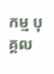កម្ម បុគ្គល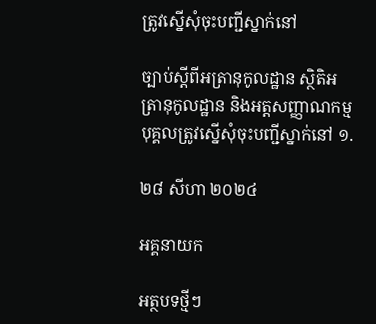ត្រូវស្នើសុំចុះបញ្ជីស្នាក់នៅ

ច្បាប់ស្ដីពីអត្រានុកូលដ្ឋាន ស្ថិតិអត្រានុកូលដ្ឋាន និងអត្តសញ្ញាណកម្ម បុគ្គលត្រូវស្នើសុំចុះបញ្ជីស្នាក់នៅ ១.

២៨ សីហា ២០២៤

អគ្គនាយក

អត្ថបទថ្មីៗ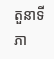តួនាទីភា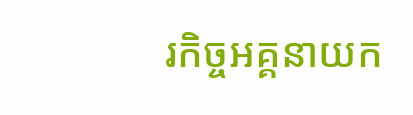រកិច្ចអគ្គនាយក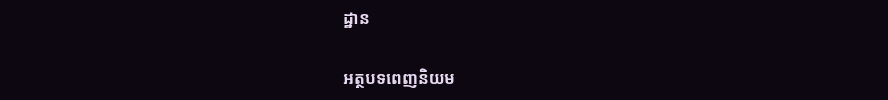ដ្ឋាន

អត្ថបទពេញនិយម